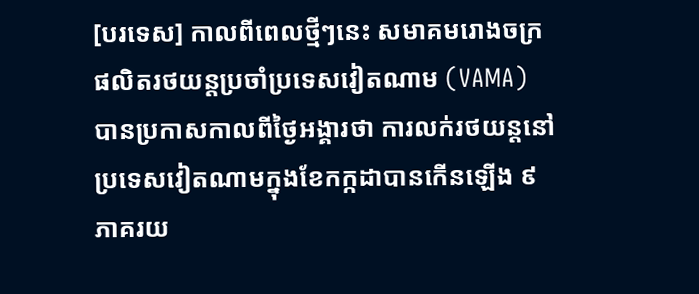[បរទេស] កាលពីពេលថ្មីៗនេះ សមាគមរោងចក្រផលិតរថយន្តប្រចាំប្រទេសវៀតណាម (VAMA) បានប្រកាសកាលពីថ្ងៃអង្គារថា ការលក់រថយន្តនៅប្រទេសវៀតណាមក្នុងខែកក្កដាបានកើនឡើង ៩ភាគរយ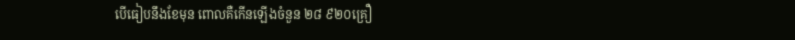បើធៀបនឹងខែមុន ពោលគឺកើនឡើងចំនួន ២៨ ៩២០គ្រឿ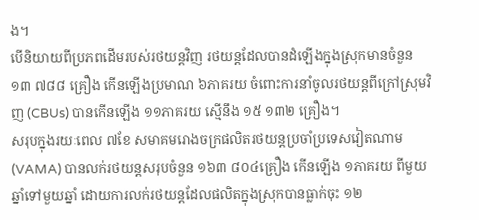ង។
បើនិយាយពីប្រភពដើមរបស់រថយន្តវិញ រថយន្តដែលបានដំឡើងក្នុងស្រុកមានចំនួន ១៣ ៧៨៨ គ្រឿង កើនឡើងប្រមាណ ៦ភាគរយ ចំពោះការនាំចូលរថយន្តពីក្រៅស្រុមវិញ (CBUs) បានកើនឡើង ១១ភាគរយ ស្មើនឹង ១៥ ១៣២ គ្រឿង។
សរុបក្នុងរយៈពេល ៧ខែ សមាគមរោងចក្រផលិតរថយន្តប្រចាំប្រទេសវៀតណាម (VAMA) បានលក់រថយន្តសរុបចំនួន ១៦៣ ៨០៤គ្រឿង កើនឡើង ១ភាគរយ ពីមួយឆ្នាំទៅមួយឆ្នាំ ដោយការលក់រថយន្តដែលផលិតក្នុងស្រុកបានធ្លាក់ចុះ ១២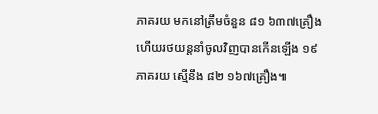ភាគរយ មកនៅត្រឹមចំនួន ៨១ ៦៣៧គ្រឿង ហើយរថយន្តនាំចូលវិញបានកើនឡើង ១៩ភាគរយ ស្មើនឹង ៨២ ១៦៧គ្រឿង៕